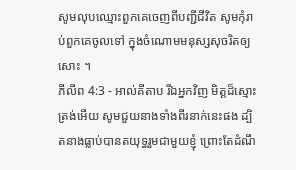សូមលុបឈ្មោះពួកគេចេញពីបញ្ជីជីវិត សូមកុំរាប់ពួកគេចូលទៅ ក្នុងចំណោមមនុស្សសុចរិតឲ្យសោះ ។
ភីលីព 4:3 - អាល់គីតាប រីឯអ្នកវិញ មិត្ដដ៏ស្មោះត្រង់អើយ សូមជួយនាងទាំងពីរនាក់នេះផង ដ្បិតនាងធ្លាប់បានតយុទ្ធរួមជាមួយខ្ញុំ ព្រោះតែដំណឹ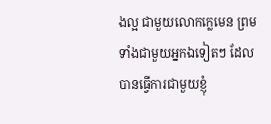ងល្អ ជាមួយលោកក្លេមេន ព្រមទាំងជាមួយអ្នកឯទៀតៗ ដែលបានធ្វើការជាមួយខ្ញុំ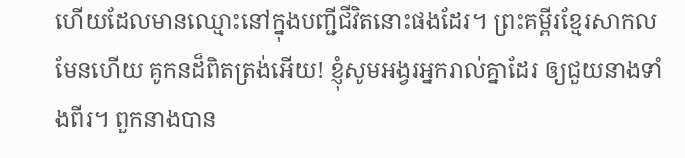ហើយដែលមានឈ្មោះនៅក្នុងបញ្ជីជីវិតនោះផងដែរ។ ព្រះគម្ពីរខ្មែរសាកល មែនហើយ គូកនដ៏ពិតត្រង់អើយ! ខ្ញុំសូមអង្វរអ្នករាល់គ្នាដែរ ឲ្យជួយនាងទាំងពីរ។ ពួកនាងបាន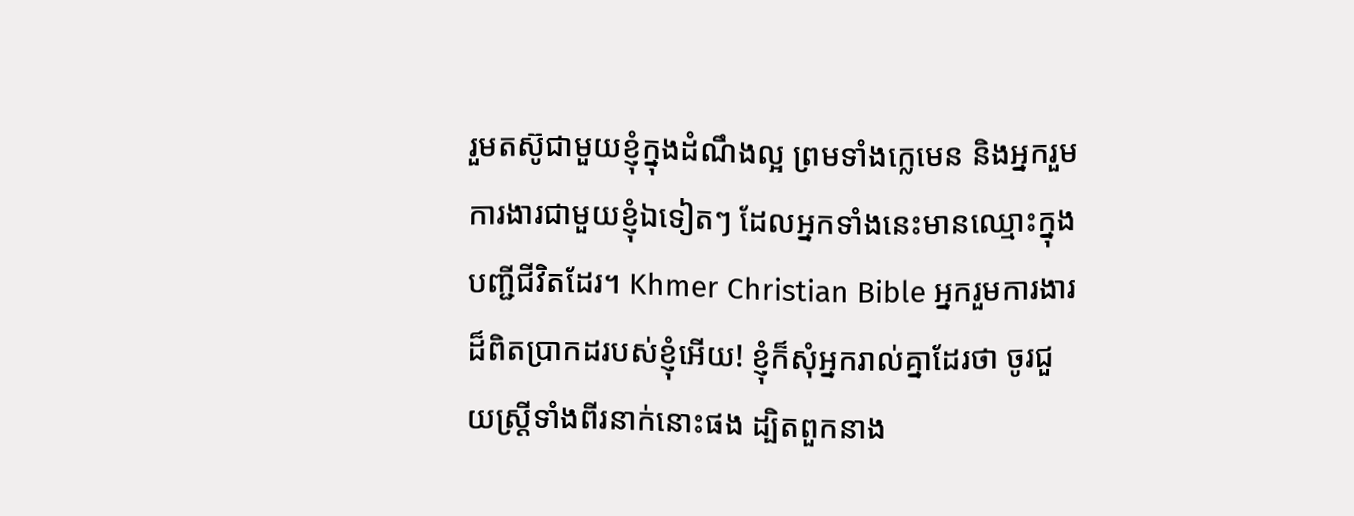រួមតស៊ូជាមួយខ្ញុំក្នុងដំណឹងល្អ ព្រមទាំងក្លេមេន និងអ្នករួមការងារជាមួយខ្ញុំឯទៀតៗ ដែលអ្នកទាំងនេះមានឈ្មោះក្នុងបញ្ជីជីវិតដែរ។ Khmer Christian Bible អ្នករួមការងារដ៏ពិតប្រាកដរបស់ខ្ញុំអើយ! ខ្ញុំក៏សុំអ្នករាល់គ្នាដែរថា ចូរជួយស្រ្ដីទាំងពីរនាក់នោះផង ដ្បិតពួកនាង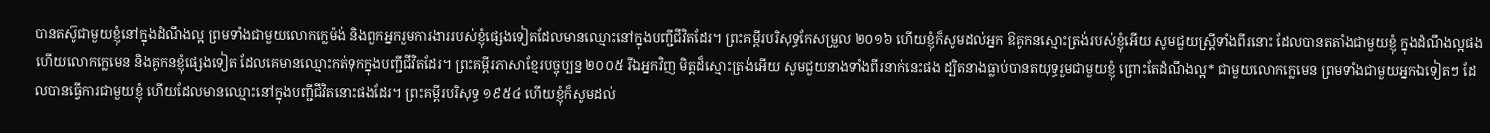បានតស៊ូជាមួយខ្ញុំនៅក្នុងដំណឹងល្អ ព្រមទាំងជាមួយលោកក្លេម៉ង់ និងពួកអ្នករួមការងាររបស់ខ្ញុំផ្សេងទៀតដែលមានឈ្មោះនៅក្នុងបញ្ជីជីវិតដែរ។ ព្រះគម្ពីរបរិសុទ្ធកែសម្រួល ២០១៦ ហើយខ្ញុំក៏សូមដល់អ្នក ឱគូកនស្មោះត្រង់របស់ខ្ញុំអើយ សូមជួយស្ត្រីទាំងពីរនោះ ដែលបានតតាំងជាមួយខ្ញុំ ក្នុងដំណឹងល្អផង ហើយលោកក្លេមេន និងគូកនខ្ញុំផ្សេងទៀត ដែលគេមានឈ្មោះកត់ទុកក្នុងបញ្ជីជីវិតដែរ។ ព្រះគម្ពីរភាសាខ្មែរបច្ចុប្បន្ន ២០០៥ រីឯអ្នកវិញ មិត្តដ៏ស្មោះត្រង់អើយ សូមជួយនាងទាំងពីរនាក់នេះផង ដ្បិតនាងធ្លាប់បានតយុទ្ធរួមជាមួយខ្ញុំ ព្រោះតែដំណឹងល្អ* ជាមួយលោកក្លេមេន ព្រមទាំងជាមួយអ្នកឯទៀតៗ ដែលបានធ្វើការជាមួយខ្ញុំ ហើយដែលមានឈ្មោះនៅក្នុងបញ្ជីជីវិតនោះផងដែរ។ ព្រះគម្ពីរបរិសុទ្ធ ១៩៥៤ ហើយខ្ញុំក៏សូមដល់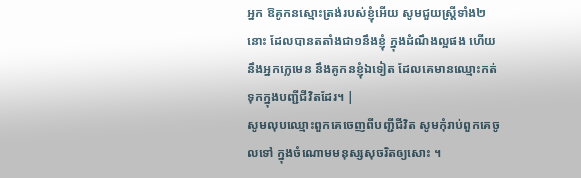អ្នក ឱគូកនស្មោះត្រង់របស់ខ្ញុំអើយ សូមជួយស្ត្រីទាំង២នោះ ដែលបានតតាំងជា១នឹងខ្ញុំ ក្នុងដំណឹងល្អផង ហើយនឹងអ្នកក្លេមេន នឹងគូកនខ្ញុំឯទៀត ដែលគេមានឈ្មោះកត់ទុកក្នុងបញ្ជីជីវិតដែរ។ |
សូមលុបឈ្មោះពួកគេចេញពីបញ្ជីជីវិត សូមកុំរាប់ពួកគេចូលទៅ ក្នុងចំណោមមនុស្សសុចរិតឲ្យសោះ ។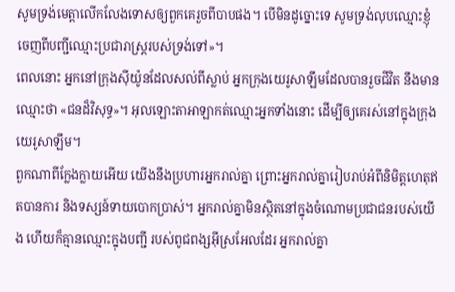សូមទ្រង់មេត្តាលើកលែងទោសឲ្យពួកគេរួចពីបាបផង។ បើមិនដូច្នោះទេ សូមទ្រង់លុបឈ្មោះខ្ញុំ ចេញពីបញ្ជីឈ្មោះប្រជារាស្ត្ររបស់ទ្រង់ទៅ»។
ពេលនោះ អ្នកនៅក្រុងស៊ីយ៉ូនដែលសល់ពីស្លាប់ អ្នកក្រុងយេរូសាឡឹមដែលបានរួចជីវិត នឹងមានឈ្មោះថា «ជនដ៏វិសុទ្ធ»។ អុលឡោះតាអាឡាកត់ឈ្មោះអ្នកទាំងនោះ ដើម្បីឲ្យគេរស់នៅក្នុងក្រុងយេរូសាឡឹម។
ពួកណាពីក្លែងក្លាយអើយ យើងនឹងប្រហារអ្នករាល់គ្នា ព្រោះអ្នករាល់គ្នារៀបរាប់អំពីនិមិត្តហេតុឥតបានការ និងទស្សន៍ទាយបោកប្រាស់។ អ្នករាល់គ្នាមិនស្ថិតនៅក្នុងចំណោមប្រជាជនរបស់យើង ហើយក៏គ្មានឈ្មោះក្នុងបញ្ជី របស់ពូជពង្សអ៊ីស្រអែលដែរ អ្នករាល់គ្នា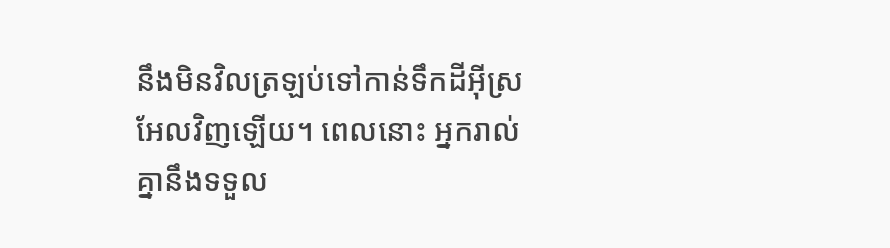នឹងមិនវិលត្រឡប់ទៅកាន់ទឹកដីអ៊ីស្រអែលវិញឡើយ។ ពេលនោះ អ្នករាល់គ្នានឹងទទួល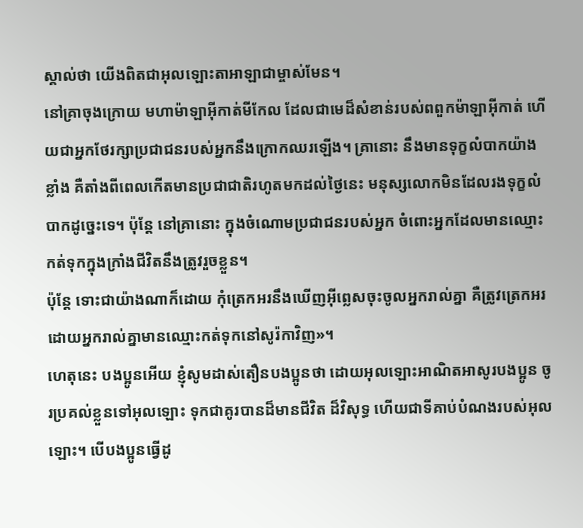ស្គាល់ថា យើងពិតជាអុលឡោះតាអាឡាជាម្ចាស់មែន។
នៅគ្រាចុងក្រោយ មហាម៉ាឡាអ៊ីកាត់មីកែល ដែលជាមេដ៏សំខាន់របស់ពពួកម៉ាឡាអ៊ីកាត់ ហើយជាអ្នកថែរក្សាប្រជាជនរបស់អ្នកនឹងក្រោកឈរឡើង។ គ្រានោះ នឹងមានទុក្ខលំបាកយ៉ាងខ្លាំង គឺតាំងពីពេលកើតមានប្រជាជាតិរហូតមកដល់ថ្ងៃនេះ មនុស្សលោកមិនដែលរងទុក្ខលំបាកដូច្នេះទេ។ ប៉ុន្តែ នៅគ្រានោះ ក្នុងចំណោមប្រជាជនរបស់អ្នក ចំពោះអ្នកដែលមានឈ្មោះកត់ទុកក្នុងក្រាំងជីវិតនឹងត្រូវរួចខ្លួន។
ប៉ុន្តែ ទោះជាយ៉ាងណាក៏ដោយ កុំត្រេកអរនឹងឃើញអ៊ីព្លេសចុះចូលអ្នករាល់គ្នា គឺត្រូវត្រេកអរ ដោយអ្នករាល់គ្នាមានឈ្មោះកត់ទុកនៅសូរ៉កាវិញ»។
ហេតុនេះ បងប្អូនអើយ ខ្ញុំសូមដាស់តឿនបងប្អូនថា ដោយអុលឡោះអាណិតអាសូរបងប្អូន ចូរប្រគល់ខ្លួនទៅអុលឡោះ ទុកជាគូរបានដ៏មានជីវិត ដ៏វិសុទ្ធ ហើយជាទីគាប់បំណងរបស់អុលឡោះ។ បើបងប្អូនធ្វើដូ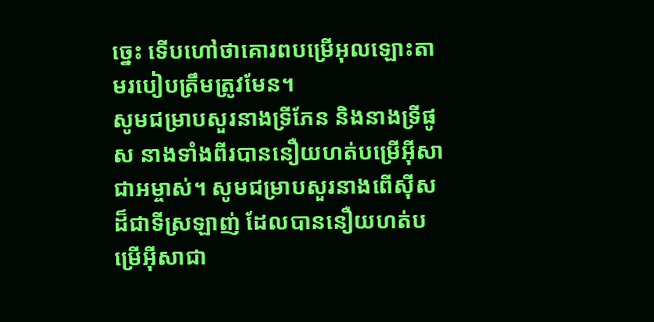ច្នេះ ទើបហៅថាគោរពបម្រើអុលឡោះតាមរបៀបត្រឹមត្រូវមែន។
សូមជម្រាបសួរនាងទ្រីភែន និងនាងទ្រីផូស នាងទាំងពីរបាននឿយហត់បម្រើអ៊ីសាជាអម្ចាស់។ សូមជម្រាបសួរនាងពើស៊ីសដ៏ជាទីស្រឡាញ់ ដែលបាននឿយហត់បម្រើអ៊ីសាជា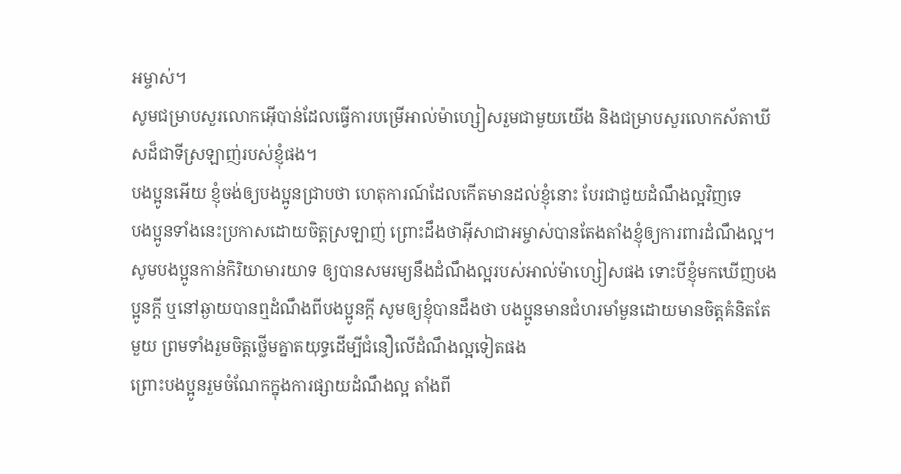អម្ចាស់។
សូមជម្រាបសួរលោកអ៊ើបាន់ដែលធ្វើការបម្រើអាល់ម៉ាហ្សៀសរួមជាមួយយើង និងជម្រាបសួរលោកស័តាឃីសដ៏ជាទីស្រឡាញ់របស់ខ្ញុំផង។
បងប្អូនអើយ ខ្ញុំចង់ឲ្យបងប្អូនជ្រាបថា ហេតុការណ៍ដែលកើតមានដល់ខ្ញុំនោះ បែរជាជួយដំណឹងល្អវិញទេ
បងប្អូនទាំងនេះប្រកាសដោយចិត្ដស្រឡាញ់ ព្រោះដឹងថាអ៊ីសាជាអម្ចាស់បានតែងតាំងខ្ញុំឲ្យការពារដំណឹងល្អ។
សូមបងប្អូនកាន់កិរិយាមារយាទ ឲ្យបានសមរម្យនឹងដំណឹងល្អរបស់អាល់ម៉ាហ្សៀសផង ទោះបីខ្ញុំមកឃើញបងប្អូនក្ដី ឬនៅឆ្ងាយបានឮដំណឹងពីបងប្អូនក្ដី សូមឲ្យខ្ញុំបានដឹងថា បងប្អូនមានជំហរមាំមួនដោយមានចិត្ដគំនិតតែមួយ ព្រមទាំងរួមចិត្ដថ្លើមគ្នាតយុទ្ធដើម្បីជំនឿលើដំណឹងល្អទៀតផង
ព្រោះបងប្អូនរួមចំណែកក្នុងការផ្សាយដំណឹងល្អ តាំងពី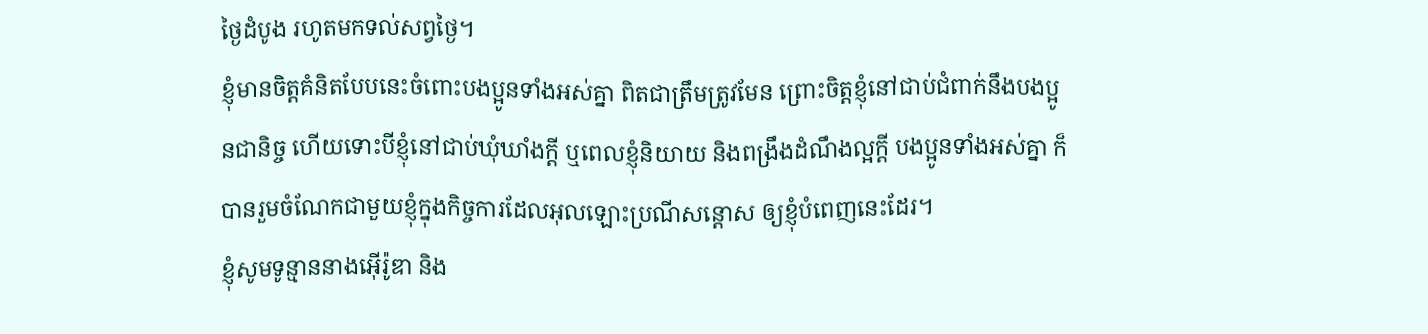ថ្ងៃដំបូង រហូតមកទល់សព្វថ្ងៃ។
ខ្ញុំមានចិត្ដគំនិតបែបនេះចំពោះបងប្អូនទាំងអស់គ្នា ពិតជាត្រឹមត្រូវមែន ព្រោះចិត្ដខ្ញុំនៅជាប់ជំពាក់នឹងបងប្អូនជានិច្ច ហើយទោះបីខ្ញុំនៅជាប់ឃុំឃាំងក្ដី ឬពេលខ្ញុំនិយាយ និងពង្រឹងដំណឹងល្អក្ដី បងប្អូនទាំងអស់គ្នា ក៏បានរួមចំណែកជាមួយខ្ញុំក្នុងកិច្ចការដែលអុលឡោះប្រណីសន្ដោស ឲ្យខ្ញុំបំពេញនេះដែរ។
ខ្ញុំសូមទូន្មាននាងអ៊ើរ៉ូឌា និង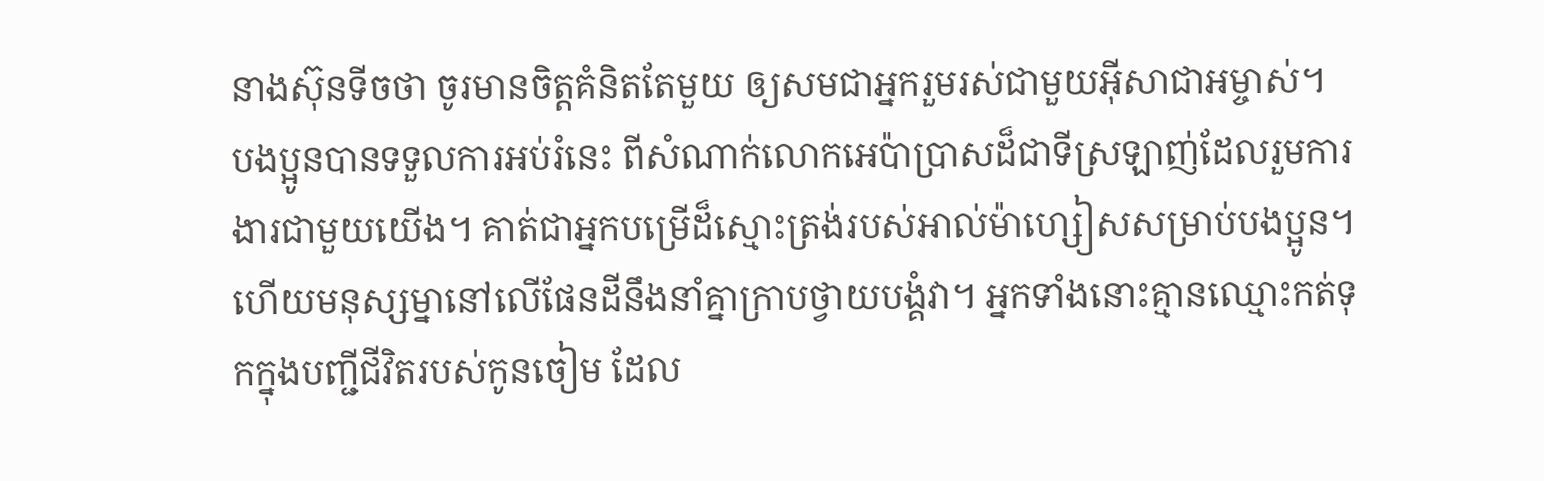នាងស៊ុនទីចថា ចូរមានចិត្ដគំនិតតែមួយ ឲ្យសមជាអ្នករួមរស់ជាមួយអ៊ីសាជាអម្ចាស់។
បងប្អូនបានទទួលការអប់រំនេះ ពីសំណាក់លោកអេប៉ាប្រាសដ៏ជាទីស្រឡាញ់ដែលរួមការងារជាមួយយើង។ គាត់ជាអ្នកបម្រើដ៏ស្មោះត្រង់របស់អាល់ម៉ាហ្សៀសសម្រាប់បងប្អូន។
ហើយមនុស្សម្នានៅលើផែនដីនឹងនាំគ្នាក្រាបថ្វាយបង្គំវា។ អ្នកទាំងនោះគ្មានឈ្មោះកត់ទុកក្នុងបញ្ជីជីវិតរបស់កូនចៀម ដែល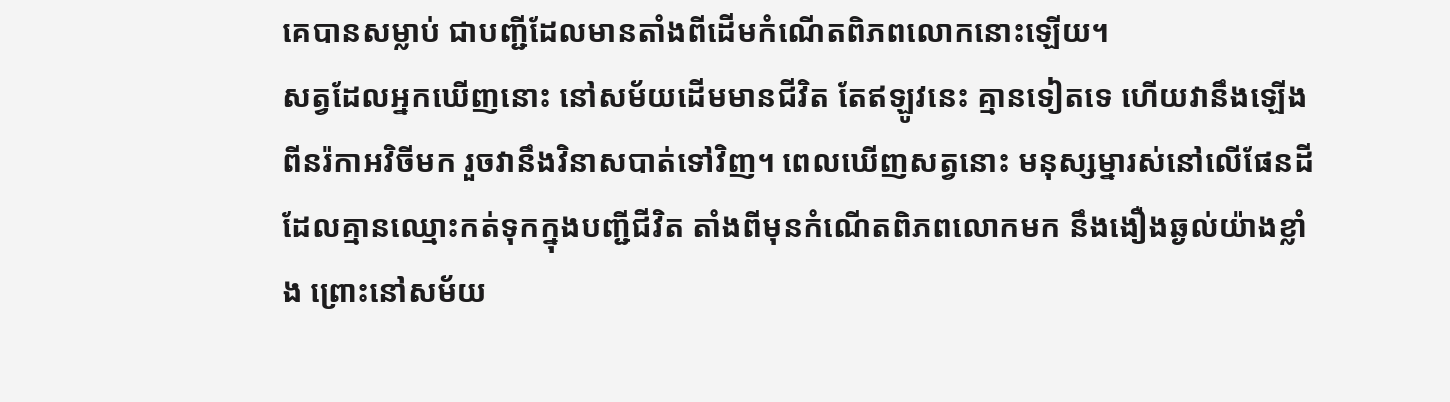គេបានសម្លាប់ ជាបញ្ជីដែលមានតាំងពីដើមកំណើតពិភពលោកនោះឡើយ។
សត្វដែលអ្នកឃើញនោះ នៅសម័យដើមមានជីវិត តែឥឡូវនេះ គ្មានទៀតទេ ហើយវានឹងឡើងពីនរ៉កាអវិចីមក រួចវានឹងវិនាសបាត់ទៅវិញ។ ពេលឃើញសត្វនោះ មនុស្សម្នារស់នៅលើផែនដីដែលគ្មានឈ្មោះកត់ទុកក្នុងបញ្ជីជីវិត តាំងពីមុនកំណើតពិភពលោកមក នឹងងឿងឆ្ងល់យ៉ាងខ្លាំង ព្រោះនៅសម័យ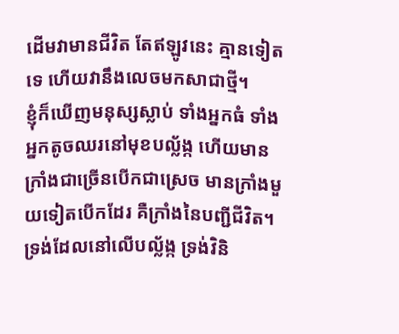ដើមវាមានជីវិត តែឥឡូវនេះ គ្មានទៀតទេ ហើយវានឹងលេចមកសាជាថ្មី។
ខ្ញុំក៏ឃើញមនុស្សស្លាប់ ទាំងអ្នកធំ ទាំងអ្នកតូចឈរនៅមុខបល្ល័ង្ក ហើយមានក្រាំងជាច្រើនបើកជាស្រេច មានក្រាំងមួយទៀតបើកដែរ គឺក្រាំងនៃបញ្ជីជីវិត។ ទ្រង់ដែលនៅលើបល្ល័ង្ក ទ្រង់វិនិ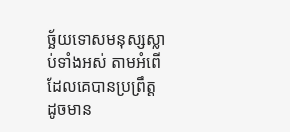ច្ឆ័យទោសមនុស្សស្លាប់ទាំងអស់ តាមអំពើដែលគេបានប្រព្រឹត្ដ ដូចមាន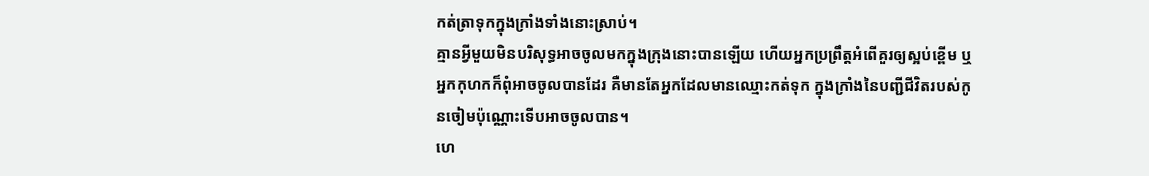កត់ត្រាទុកក្នុងក្រាំងទាំងនោះស្រាប់។
គ្មានអ្វីមួយមិនបរិសុទ្ធអាចចូលមកក្នុងក្រុងនោះបានឡើយ ហើយអ្នកប្រព្រឹត្ដអំពើគួរឲ្យស្អប់ខ្ពើម ឬអ្នកកុហកក៏ពុំអាចចូលបានដែរ គឺមានតែអ្នកដែលមានឈ្មោះកត់ទុក ក្នុងក្រាំងនៃបញ្ជីជីវិតរបស់កូនចៀមប៉ុណ្ណោះទើបអាចចូលបាន។
ហេ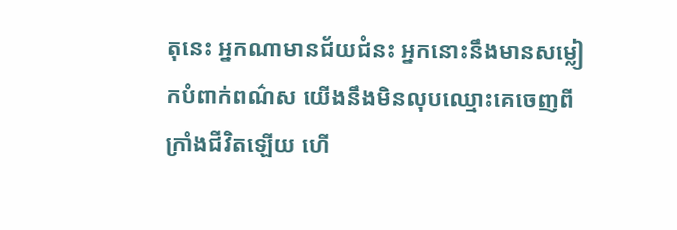តុនេះ អ្នកណាមានជ័យជំនះ អ្នកនោះនឹងមានសម្លៀកបំពាក់ពណ៌ស យើងនឹងមិនលុបឈ្មោះគេចេញពីក្រាំងជីវិតឡើយ ហើ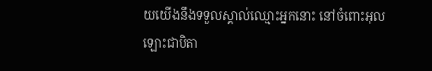យយើងនឹងទទួលស្គាល់ឈ្មោះអ្នកនោះ នៅចំពោះអុលឡោះជាបិតា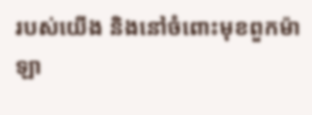របស់យើង និងនៅចំពោះមុខពួកម៉ាឡា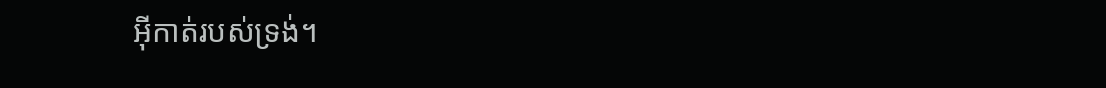អ៊ីកាត់របស់ទ្រង់។